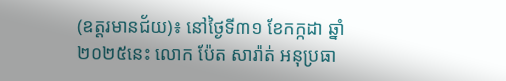(ឧត្ដរមានជ័យ)៖ នៅថ្ងៃទី៣១ ខែកក្កដា ឆ្នាំ ២០២៥នេះ លោក ប៉ែត សារ៉ាត់ អនុប្រធា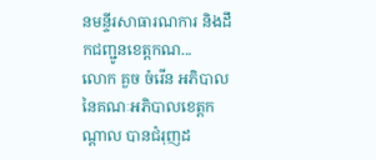នមន្ទីរសាធារណការ និងដឹកជញ្ជូនខេត្តកណ...
លោក គួច ចំរើន អភិបាលនៃគណៈអភិបាលខេត្តកណ្តាល បានជំរុញដ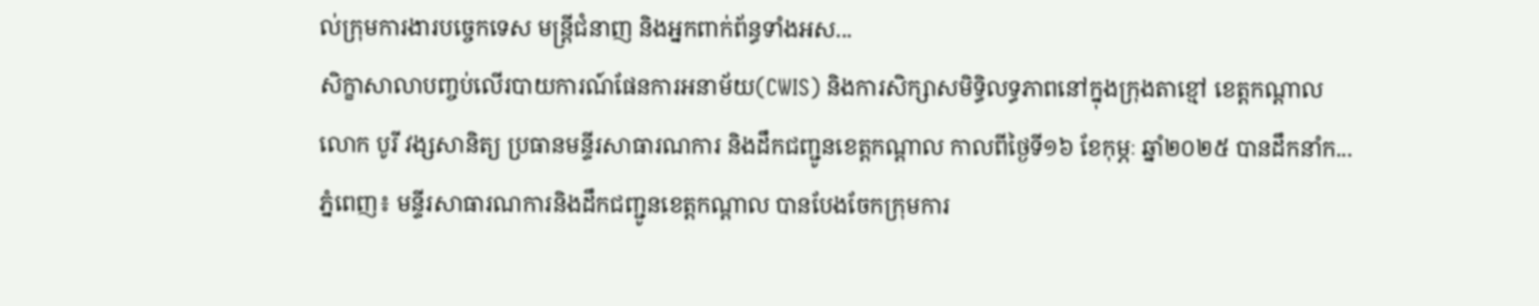ល់ក្រុមការងារបច្ចេកទេស មន្ត្រីជំនាញ និងអ្នកពាក់ព័ន្ធទាំងអស...
សិក្ខាសាលាបញ្ចប់លើរបាយការណ៍ផែនការអនាម័យ(CWIS) និងការសិក្សាសមិទ្ធិលទ្ធភាពនៅក្នុងក្រុងតាខ្មៅ ខេត្តកណ្តាល
លោក បូរី វង្សសានិត្យ ប្រធានមន្ទីរសាធារណការ និងដឹកជញ្ជូនខេត្តកណ្ដាល កាលពីថ្ងៃទី១៦ ខែកុម្ភៈ ឆ្នាំ២០២៥ បានដឹកនាំក...
ភ្នំពេញ៖ មន្ទីរសាធារណការនិងដឹកជញ្ជូនខេត្តកណ្តាល បានបែងចែកក្រុមការ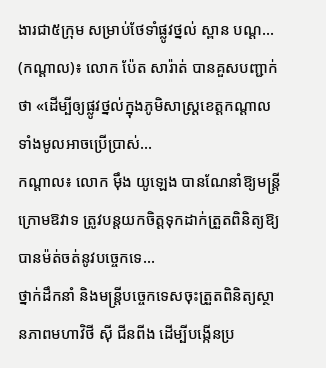ងារជា៥ក្រុម សម្រាប់ថែទាំផ្លូវថ្នល់ ស្ពាន បណ្ត...
(កណ្ដាល)៖ លោក ប៉ែត សារ៉ាត់ បានគួសបញ្ជាក់ថា «ដើម្បីឲ្យផ្លូវថ្នល់ក្នុងភូមិសាស្ត្រខេត្តកណ្តាលទាំងមូលអាចប្រើប្រាស់...
កណ្តាល៖ លោក ម៉ឹង យូឡេង បានណែនាំឱ្យមន្ត្រីក្រោមឱវាទ ត្រូវបន្តយកចិត្តទុកដាក់ត្រួតពិនិត្យឱ្យបានម៉ត់ចត់នូវបច្ចេកទេ...
ថ្នាក់ដឹកនាំ និងមន្ត្រីបច្ចេកទេសចុះត្រួតពិនិត្យស្ថានភាពមហាវិថី ស៊ី ជីនពីង ដើម្បីបង្កើនប្រ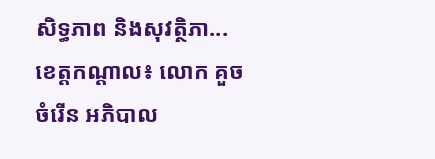សិទ្ធភាព និងសុវត្ថិភា...
ខេត្តកណ្តាល៖ លោក គួច ចំរើន អភិបាល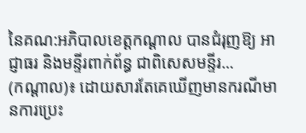នៃគណ:អភិបាលខេត្តកណ្ដាល បានជំរុញឱ្យ អាជ្ញាធរ និងមន្ទីរពាក់ព័ន្ធ ជាពិសេសមន្ទីរ...
(កណ្ដាល)៖ ដោយសារតែគេឃើញមានករណីមានការប្រេះ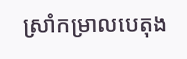ស្រាំកម្រាលបេតុង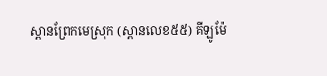ស្ពានព្រែកមេស្រុក (ស្ពានលេខ៥៥) គីឡូម៉ែ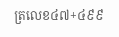ត្រលេខ៤៧+៤៩៩